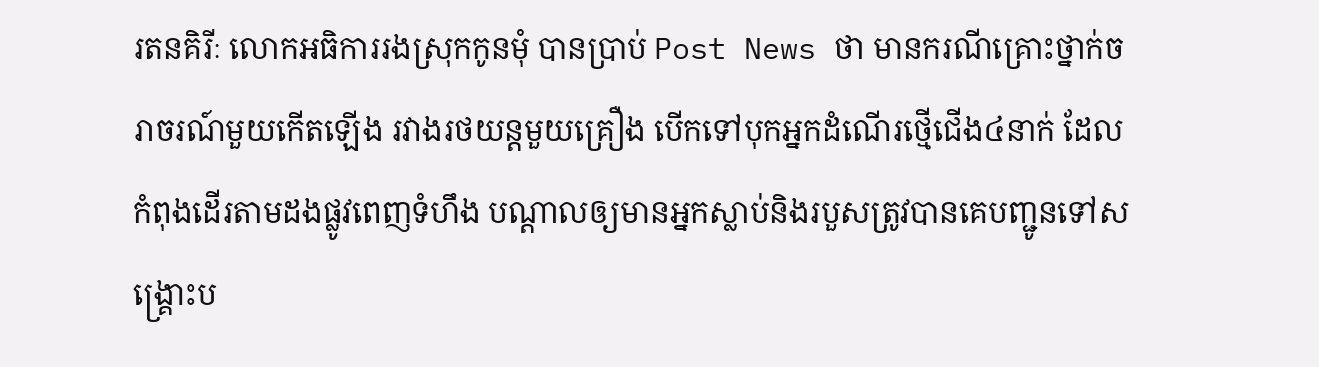រតនគិរីៈ លោកអធិការរងស្រុកកូនមុំ បានប្រាប់ Post News ថា មានករណីគ្រោះថ្នាក់ចរាចរណ៍មួយកើតឡើង រវាងរថយន្តមួយគ្រឿង បើកទៅបុកអ្នកដំណើរថ្មើជើង៤នាក់ ដែលកំពុងដើរតាមដងផ្លូវពេញទំហឹង បណ្តាលឲ្យមានអ្នកស្លាប់និងរបួសត្រូវបានគេបញ្ជូនទៅសង្គ្រោះប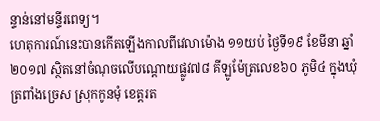ន្ទាន់នៅមន្ទីរពេទ្យ។
ហេតុការណ៍នេះបានកើតឡើងកាលពីវេលាម៉ោង ១១យប់ ថ្ងៃទី១៩ ខែមីនា ឆ្នាំ២០១៧ ស្ថិតនៅចំណុចលើបណ្តោយផ្លូវ៧៨ គីឡូម៉ែត្រលេខ៦០ ភូមិ៤ ក្នុងឃុំត្រពាំងច្រេស ស្រុកកូនមុំ ខេត្តរត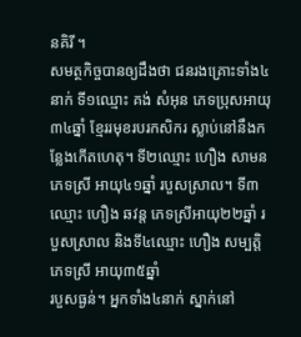នគិរី ។
សមត្ថកិច្ចបានឲ្យដឹងថា ជនរងគ្រោះទាំង៤នាក់ ទី១ឈ្មោះ គង់ សំអុន ភេទប្រុសអាយុ៣៤ឆ្នាំ ខ្មែររមុខរបរកសិករ ស្លាប់នៅនឹងកន្លែងកើតហេតុ។ ទី២ឈ្មោះ ហឿង សាមន ភេទស្រី អាយុ៤១ឆ្នាំ របួសស្រាល។ ទី៣ឈ្មោះ ហឿង ឆវន្ត ភេទស្រីអាយុ២២ឆ្នាំ របួសស្រាល និងទី៤ឈ្មោះ ហឿង សម្បត្តិ ភេទស្រី អាយុ៣៥ឆ្នាំ
របួសធ្ងន់។ អ្នកទាំង៤នាក់ ស្នាក់នៅ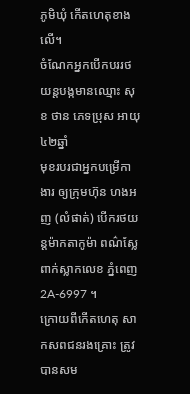ភូមិឃុំ កើតហេតុខាងលើ។
ចំណែកអ្នកបើកបររថយន្តបង្កមានឈ្មោះ សុខ ថាន ភេទប្រុស អាយុ៤២ឆ្នាំ
មុខរបរជាអ្នកបម្រើកាងារ ឲ្យក្រុមហ៊ុន ហងអញ (លំផាត់) បើករថយន្តម៉ាកតាកូម៉ា ពណ៌ស្លែ ពាក់ស្លាកលេខ ភ្នំពេញ 2A-6997 ។
ក្រោយពីកើតហេតុ សាកសពជនរងគ្រោះ ត្រូវបានសម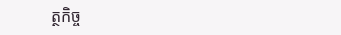ត្ថកិច្ច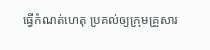ធ្វើកំណត់ហេតុ ប្រគល់ឲ្យក្រុមគ្រួសារ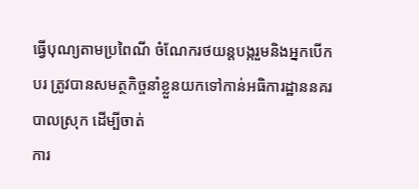ធ្វើបុណ្យតាមប្រពៃណី ចំណែករថយន្តបង្ករួមនិងអ្នកបើកបរ ត្រូវបានសមត្ថកិច្ចនាំខ្លួនយកទៅកាន់អធិការដ្ឋាននគរបាលស្រុក ដើម្បីចាត់
ការ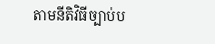តាមនីតិវិធីច្បាប់ប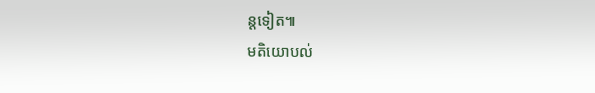ន្តទៀត៕
មតិយោបល់